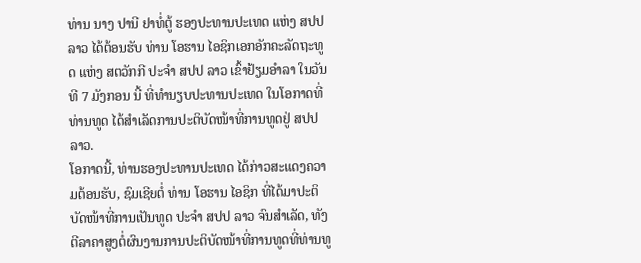ທ່ານ ນາງ ປານີ ຢາທໍ່ຕູ້ ຮອງປະທານປະເທດ ແຫ່ງ ສປປ ລາວ ໄດ້ຕ້ອນຮັບ ທ່ານ ໂອຮານ ໄອຊິກເອກອັກຄະລັດຖະທູດ ແຫ່ງ ສຕວັກກີ ປະຈໍາ ສປປ ລາວ ເຂົ້າຢ້ຽມອໍາລາ ໃນວັນທີ 7 ມັງກອນ ນີ້ ທີ່ທໍານຽບປະທານປະເທດ ໃນໂອກາດທີ່ທ່ານທູດ ໄດ້ສຳເລັດການປະຕິບັດໜ້າທີ່ການທູດຢູ່ ສປປ ລາວ.
ໂອກາດນີ້, ທ່ານຮອງປະທານປະເທດ ໄດ້ກ່າວສະແດງຄວາມຕ້ອນຮັບ, ຊົມເຊີຍຕໍ່ ທ່ານ ໂອຮານ ໄອຊິກ ທີ່ໄດ້ມາປະຕິບັດໜ້າທີ່ການເປັນທູດ ປະຈໍາ ສປປ ລາວ ຈົນສໍາເລັດ, ທັງຕີລາຄາສູງຕໍ່ຜົນງານການປະຕິບັດໜ້າທີ່ການທູດທີ່ທ່ານທູ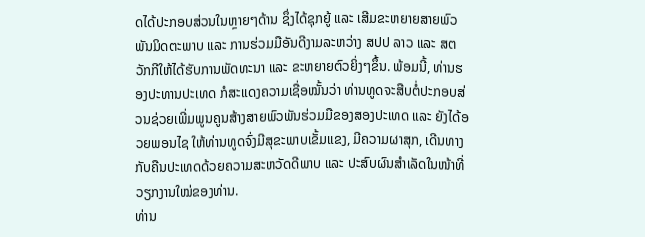ດໄດ້ປະກອບສ່ວນໃນຫຼາຍໆດ້ານ ຊຶ່ງໄດ້ຊຸກຍູ້ ແລະ ເສີມຂະຫຍາຍສາຍພົວພັນມິດຕະພາບ ແລະ ການຮ່ວມມືອັນດີງາມລະຫວ່າງ ສປປ ລາວ ແລະ ສຕວັກກີໃຫ້ໄດ້ຮັບການພັດທະນາ ແລະ ຂະຫຍາຍຕົວຍິ່ງໆຂຶ້ນ. ພ້ອມນີ້, ທ່ານຮອງປະທານປະເທດ ກໍສະແດງຄວາມເຊື່ອໝັ້ນວ່າ ທ່ານທູດຈະສືບຕໍ່ປະກອບສ່ວນຊ່ວຍເພີ່ມພູນຄູນສ້າງສາຍພົວພັນຮ່ວມມືຂອງສອງປະເທດ ແລະ ຍັງໄດ້ອວຍພອນໄຊ ໃຫ້ທ່ານທູດຈົ່ງມີສຸຂະພາບເຂັ້ມແຂງ, ມີຄວາມຜາສຸກ, ເດີນທາງກັບຄືນປະເທດດ້ວຍຄວາມສະຫວັດດີພາບ ແລະ ປະສົບຜົນສໍາເລັດໃນໜ້າທີ່ວຽກງານໃໝ່ຂອງທ່ານ.
ທ່ານ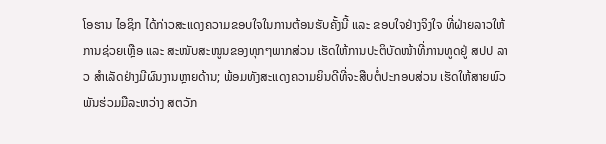ໂອຮານ ໄອຊິກ ໄດ້ກ່າວສະແດງຄວາມຂອບໃຈໃນການຕ້ອນຮັບຄັ້ງນີ້ ແລະ ຂອບໃຈຢ່າງຈິງໃຈ ທີ່ຝ່າຍລາວໃຫ້ການຊ່ວຍເຫຼືອ ແລະ ສະໜັບສະໜູນຂອງທຸກໆພາກສ່ວນ ເຮັດໃຫ້ການປະຕິບັດໜ້າທີ່ການທູດຢູ່ ສປປ ລາວ ສຳເລັດຢ່າງມີຜົນງານຫຼາຍດ້ານ; ພ້ອມທັງສະແດງຄວາມຍິນດີທີ່ຈະສືບຕໍ່ປະກອບສ່ວນ ເຮັດໃຫ້ສາຍພົວພັນຮ່ວມມືລະຫວ່າງ ສຕວັກ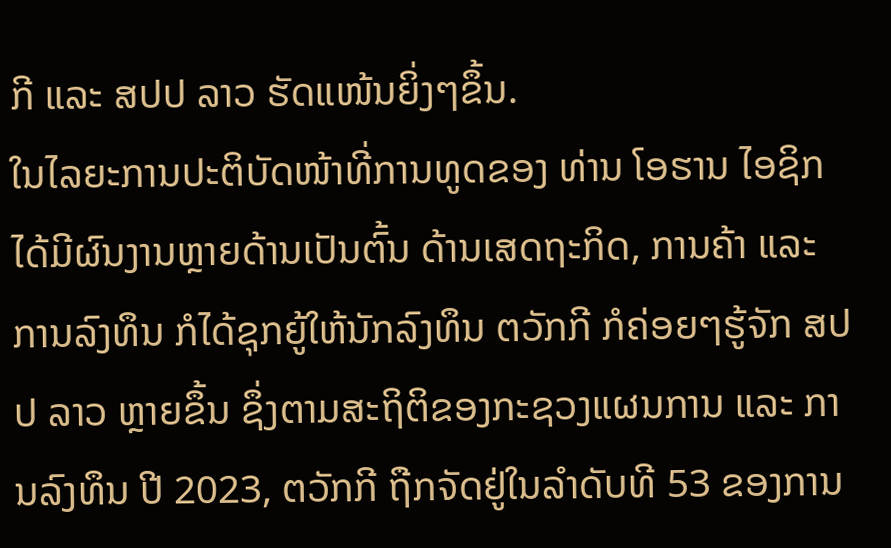ກີ ແລະ ສປປ ລາວ ຮັດແໜ້ນຍິ່ງໆຂຶ້ນ.
ໃນໄລຍະການປະຕິບັດໜ້າທີ່ການທູດຂອງ ທ່ານ ໂອຮານ ໄອຊິກ ໄດ້ມີຜົນງານຫຼາຍດ້ານເປັນຕົ້ນ ດ້ານເສດຖະກິດ, ການຄ້າ ແລະ ການລົງທຶນ ກໍໄດ້ຊຸກຍູ້ໃຫ້ນັກລົງທຶນ ຕວັກກີ ກໍຄ່ອຍໆຮູ້ຈັກ ສປປ ລາວ ຫຼາຍຂຶ້ນ ຊຶ່ງຕາມສະຖິຕິຂອງກະຊວງແຜນການ ແລະ ການລົງທຶນ ປີ 2023, ຕວັກກີ ຖືກຈັດຢູ່ໃນລໍາດັບທີ 53 ຂອງການ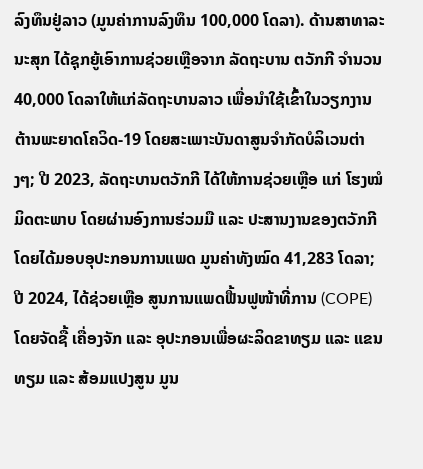ລົງທຶນຢູ່ລາວ (ມູນຄ່າການລົງທຶນ 100,000 ໂດລາ). ດ້ານສາທາລະນະສຸກ ໄດ້ຊຸກຍູ້ເອົາການຊ່ວຍເຫຼືອຈາກ ລັດຖະບານ ຕວັກກີ ຈຳນວນ 40,000 ໂດລາໃຫ້ແກ່ລັດຖະບານລາວ ເພື່ອນຳໃຊ້ເຂົ້າໃນວຽກງານຕ້ານພະຍາດໂຄວິດ-19 ໂດຍສະເພາະບັນດາສູນຈຳກັດບໍລິເວນຕ່າງໆ; ປີ 2023, ລັດຖະບານຕວັກກີ ໄດ້ໃຫ້ການຊ່ວຍເຫຼືອ ແກ່ ໂຮງໝໍມິດຕະພາບ ໂດຍຜ່ານອົງການຮ່ວມມື ແລະ ປະສານງານຂອງຕວັກກີໂດຍໄດ້ມອບອຸປະກອນການແພດ ມູນຄ່າທັງໝົດ 41,283 ໂດລາ; ປີ 2024, ໄດ້ຊ່ວຍເຫຼືອ ສູນການແພດຟື້ນຟູໜ້າທີ່ການ (COPE) ໂດຍຈັດຊື້ ເຄື່ອງຈັກ ແລະ ອຸປະກອນເພື່ອຜະລິດຂາທຽມ ແລະ ແຂນທຽມ ແລະ ສ້ອມແປງສູນ ມູນ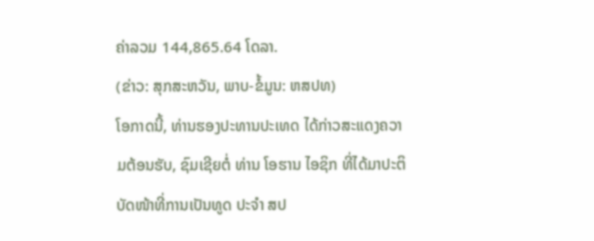ຄ່າລວມ 144,865.64 ໂດລາ.
(ຂ່າວ: ສຸກສະຫວັນ, ພາບ-ຂໍ້ມູນ: ຫສປທ)
ໂອກາດນີ້, ທ່ານຮອງປະທານປະເທດ ໄດ້ກ່າວສະແດງຄວາມຕ້ອນຮັບ, ຊົມເຊີຍຕໍ່ ທ່ານ ໂອຮານ ໄອຊິກ ທີ່ໄດ້ມາປະຕິບັດໜ້າທີ່ການເປັນທູດ ປະຈໍາ ສປ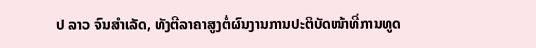ປ ລາວ ຈົນສໍາເລັດ, ທັງຕີລາຄາສູງຕໍ່ຜົນງານການປະຕິບັດໜ້າທີ່ການທູດ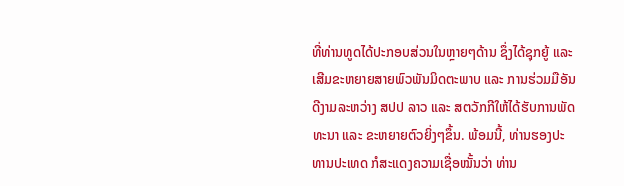ທີ່ທ່ານທູດໄດ້ປະກອບສ່ວນໃນຫຼາຍໆດ້ານ ຊຶ່ງໄດ້ຊຸກຍູ້ ແລະ ເສີມຂະຫຍາຍສາຍພົວພັນມິດຕະພາບ ແລະ ການຮ່ວມມືອັນດີງາມລະຫວ່າງ ສປປ ລາວ ແລະ ສຕວັກກີໃຫ້ໄດ້ຮັບການພັດທະນາ ແລະ ຂະຫຍາຍຕົວຍິ່ງໆຂຶ້ນ. ພ້ອມນີ້, ທ່ານຮອງປະທານປະເທດ ກໍສະແດງຄວາມເຊື່ອໝັ້ນວ່າ ທ່ານ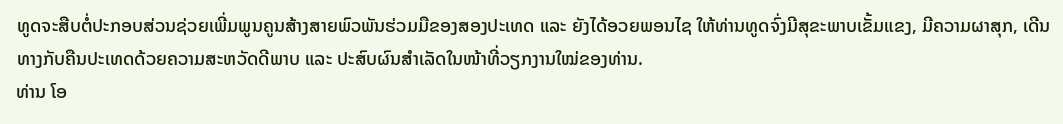ທູດຈະສືບຕໍ່ປະກອບສ່ວນຊ່ວຍເພີ່ມພູນຄູນສ້າງສາຍພົວພັນຮ່ວມມືຂອງສອງປະເທດ ແລະ ຍັງໄດ້ອວຍພອນໄຊ ໃຫ້ທ່ານທູດຈົ່ງມີສຸຂະພາບເຂັ້ມແຂງ, ມີຄວາມຜາສຸກ, ເດີນທາງກັບຄືນປະເທດດ້ວຍຄວາມສະຫວັດດີພາບ ແລະ ປະສົບຜົນສໍາເລັດໃນໜ້າທີ່ວຽກງານໃໝ່ຂອງທ່ານ.
ທ່ານ ໂອ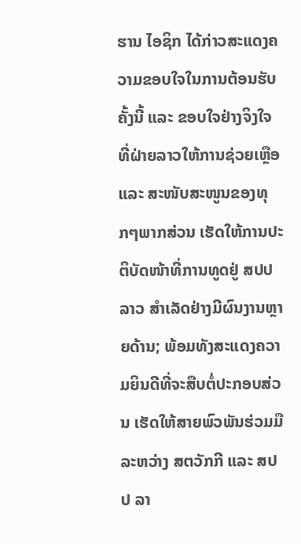ຮານ ໄອຊິກ ໄດ້ກ່າວສະແດງຄວາມຂອບໃຈໃນການຕ້ອນຮັບຄັ້ງນີ້ ແລະ ຂອບໃຈຢ່າງຈິງໃຈ ທີ່ຝ່າຍລາວໃຫ້ການຊ່ວຍເຫຼືອ ແລະ ສະໜັບສະໜູນຂອງທຸກໆພາກສ່ວນ ເຮັດໃຫ້ການປະຕິບັດໜ້າທີ່ການທູດຢູ່ ສປປ ລາວ ສຳເລັດຢ່າງມີຜົນງານຫຼາຍດ້ານ; ພ້ອມທັງສະແດງຄວາມຍິນດີທີ່ຈະສືບຕໍ່ປະກອບສ່ວນ ເຮັດໃຫ້ສາຍພົວພັນຮ່ວມມືລະຫວ່າງ ສຕວັກກີ ແລະ ສປປ ລາ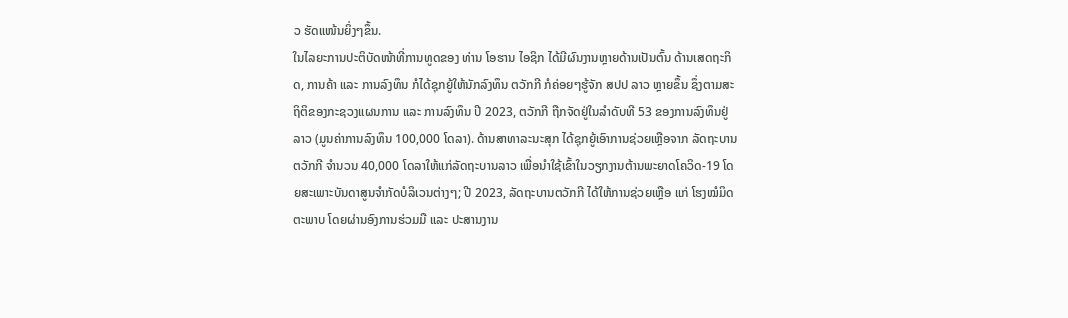ວ ຮັດແໜ້ນຍິ່ງໆຂຶ້ນ.
ໃນໄລຍະການປະຕິບັດໜ້າທີ່ການທູດຂອງ ທ່ານ ໂອຮານ ໄອຊິກ ໄດ້ມີຜົນງານຫຼາຍດ້ານເປັນຕົ້ນ ດ້ານເສດຖະກິດ, ການຄ້າ ແລະ ການລົງທຶນ ກໍໄດ້ຊຸກຍູ້ໃຫ້ນັກລົງທຶນ ຕວັກກີ ກໍຄ່ອຍໆຮູ້ຈັກ ສປປ ລາວ ຫຼາຍຂຶ້ນ ຊຶ່ງຕາມສະຖິຕິຂອງກະຊວງແຜນການ ແລະ ການລົງທຶນ ປີ 2023, ຕວັກກີ ຖືກຈັດຢູ່ໃນລໍາດັບທີ 53 ຂອງການລົງທຶນຢູ່ລາວ (ມູນຄ່າການລົງທຶນ 100,000 ໂດລາ). ດ້ານສາທາລະນະສຸກ ໄດ້ຊຸກຍູ້ເອົາການຊ່ວຍເຫຼືອຈາກ ລັດຖະບານ ຕວັກກີ ຈຳນວນ 40,000 ໂດລາໃຫ້ແກ່ລັດຖະບານລາວ ເພື່ອນຳໃຊ້ເຂົ້າໃນວຽກງານຕ້ານພະຍາດໂຄວິດ-19 ໂດຍສະເພາະບັນດາສູນຈຳກັດບໍລິເວນຕ່າງໆ; ປີ 2023, ລັດຖະບານຕວັກກີ ໄດ້ໃຫ້ການຊ່ວຍເຫຼືອ ແກ່ ໂຮງໝໍມິດຕະພາບ ໂດຍຜ່ານອົງການຮ່ວມມື ແລະ ປະສານງານ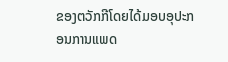ຂອງຕວັກກີໂດຍໄດ້ມອບອຸປະກອນການແພດ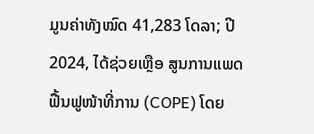ມູນຄ່າທັງໝົດ 41,283 ໂດລາ; ປີ 2024, ໄດ້ຊ່ວຍເຫຼືອ ສູນການແພດຟື້ນຟູໜ້າທີ່ການ (COPE) ໂດຍ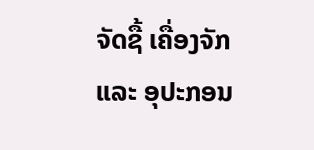ຈັດຊື້ ເຄື່ອງຈັກ ແລະ ອຸປະກອນ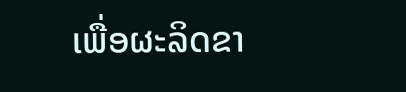ເພື່ອຜະລິດຂາ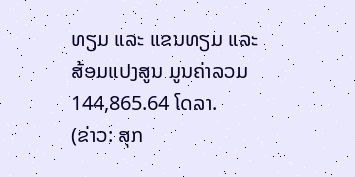ທຽມ ແລະ ແຂນທຽມ ແລະ ສ້ອມແປງສູນ ມູນຄ່າລວມ 144,865.64 ໂດລາ.
(ຂ່າວ: ສຸກ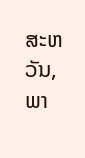ສະຫວັນ, ພາ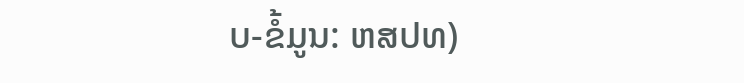ບ-ຂໍ້ມູນ: ຫສປທ)